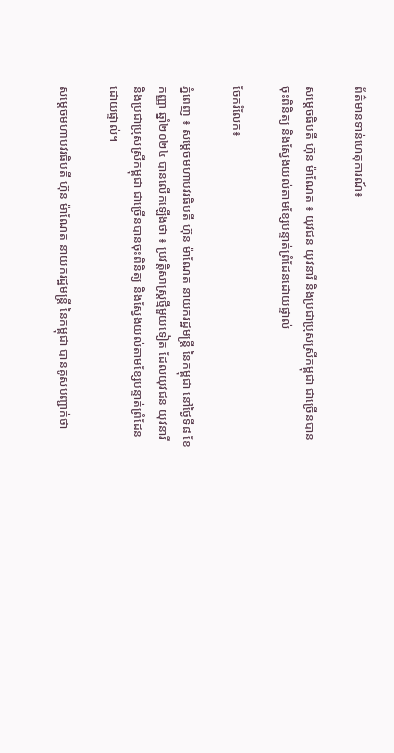ព័ត៌មានទាន់ហេតុការណ៍៖

សម្តេចធិបតី ហ៊ុន ម៉ាណែត ៖ យុវជន យុវនារី និងប្រជាប្រុសស្រីកម្ពុជា ជាច្រេីនបានចុះពិនិត្យ និងស្វែងយល់តាមខ្សែបន្ទាត់ព្រំដែនដោយផ្ទាល់

ចែករំលែក៖

ភ្នំពេញ ៖ សម្តេចមហាបវរធិបតី ហ៊ុន ម៉ាណែត នាយករដ្ឋមន្ត្រី នៃកម្ពុជា នៅថ្ងៃទី៨ ខែកញ្ញា ឆ្នាំ២០២៤ បានលើកឡើងថា ៖ ប្រវត្តិសាស្ត្រថ្មីមួយទៀត ដែលយុវជន យុវនារី និងប្រជាប្រុសស្រីកម្ពុជា ជាច្រេីនបានចុះពិនិត្យ និងស្វែងយល់តាមខ្សែបន្ទាត់ព្រំដែនដោយផ្ទាល់។

សម្តេចមហាបវរធិបតី ហ៊ុន ម៉ាណែត នាយករដ្ឋមន្ត្រី នៃកម្ពុជា បានគូសបញ្ជាក់ថា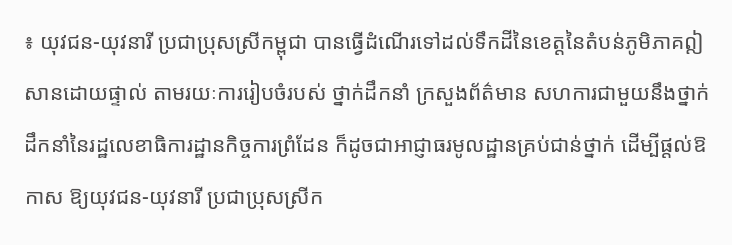៖ យុវជន-យុវនារី ប្រជាប្រុសស្រីកម្ពុជា បានធ្វើដំណើរទៅដល់ទឹកដីនៃខេត្តនៃតំបន់ភូមិភាគឦសានដោយផ្ទាល់ តាមរយៈការរៀបចំរបស់ ថ្នាក់ដឹកនាំ ក្រសួងព័ត៌មាន សហការជាមួយនឹងថ្នាក់ដឹកនាំនៃរដ្ឋលេខាធិការដ្ឋានកិច្ចការព្រំដែន ក៏ដូចជាអាជ្ញាធរមូលដ្ឋានគ្រប់ជាន់ថ្នាក់ ដើម្បីផ្តល់ឱកាស ឱ្យយុវជន-យុវនារី ប្រជាប្រុសស្រីក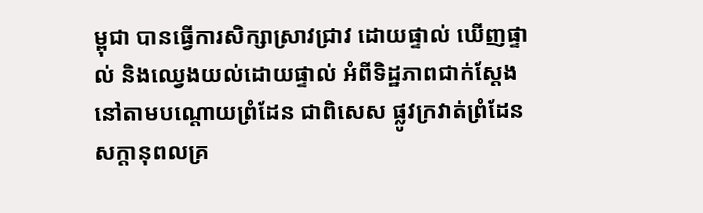ម្ពុជា បានធ្វើការសិក្សាស្រាវជ្រាវ ដោយផ្ទាល់ ឃើញផ្ទាល់ និងឈ្វេងយល់ដោយផ្ទាល់ អំពីទិដ្ឋភាពជាក់ស្ដែងនៅតាមបណ្តោយព្រំដែន ជាពិសេស ផ្លូវក្រវាត់ព្រំដែន សក្តានុពលគ្រ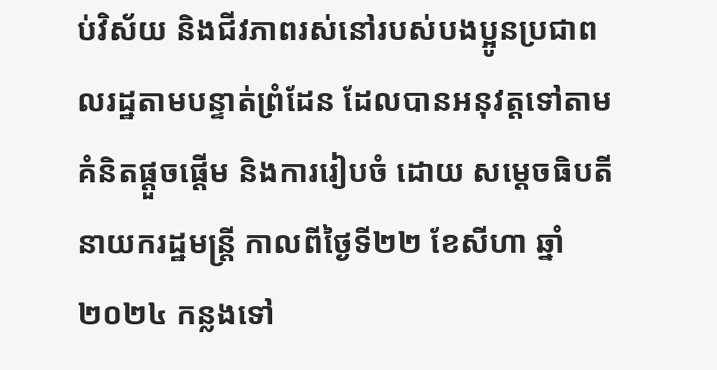ប់វិស័យ និងជីវភាពរស់នៅរបស់បងប្អូនប្រជាពលរដ្ឋតាមបន្ទាត់ព្រំដែន ដែលបានអនុវត្តទៅតាមគំនិតផ្តួចផ្តើម និងការរៀបចំ ដោយ សម្តេចធិបតី នាយករដ្ឋមន្ត្រី កាលពីថ្ងៃទី២២ ខែសីហា ឆ្នាំ២០២៤ កន្លងទៅ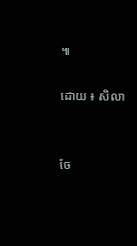៕

ដោយ ៖ សិលា


ចែ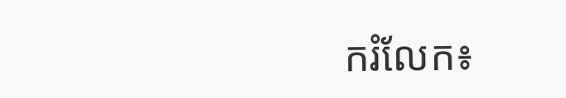ករំលែក៖